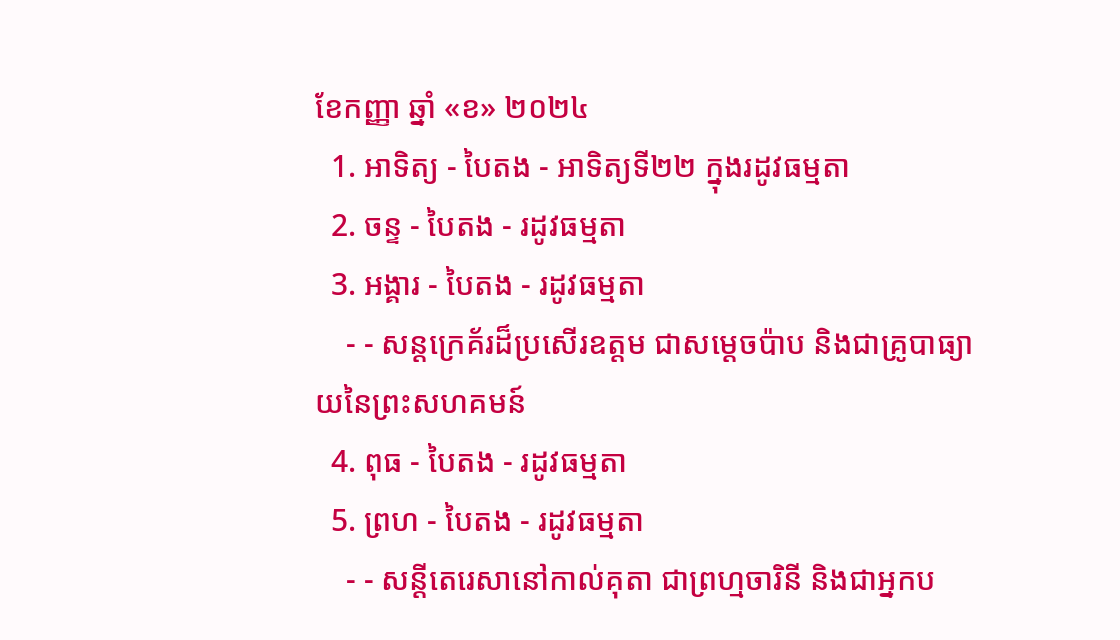ខែកញ្ញា ឆ្នាំ «ខ» ២០២៤
  1. អាទិត្យ - បៃតង - អាទិត្យទី២២ ក្នុងរដូវធម្មតា
  2. ចន្ទ - បៃតង - រដូវធម្មតា
  3. អង្គារ - បៃតង - រដូវធម្មតា
    - - សន្តក្រេគ័រដ៏ប្រសើរឧត្តម ជាសម្ដេចប៉ាប និងជាគ្រូបាធ្យាយនៃព្រះសហគមន៍
  4. ពុធ - បៃតង - រដូវធម្មតា
  5. ព្រហ - បៃតង - រដូវធម្មតា
    - - សន្តីតេរេសានៅកាល់គុតា ជាព្រហ្មចារិនី និងជាអ្នកប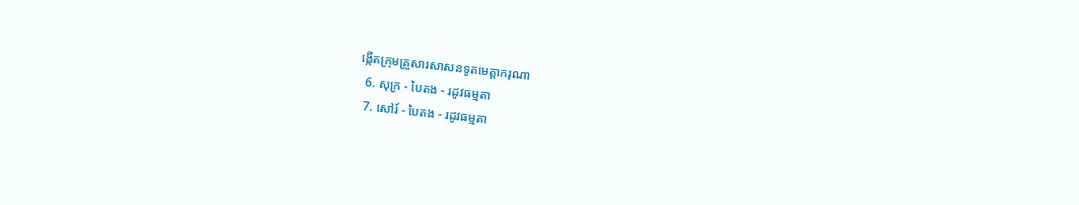ង្កើតក្រុមគ្រួសារសាសនទូតមេត្ដាករុណា
  6. សុក្រ - បៃតង - រដូវធម្មតា
  7. សៅរ៍ - បៃតង - រដូវធម្មតា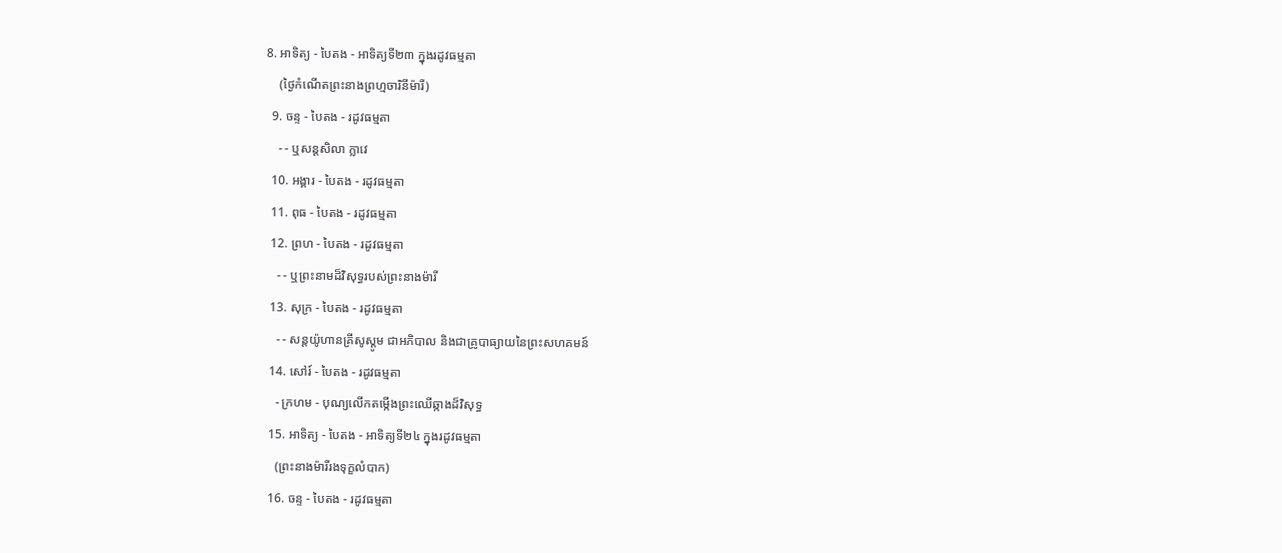8. អាទិត្យ - បៃតង - អាទិត្យទី២៣ ក្នុងរដូវធម្មតា
    (ថ្ងៃកំណើតព្រះនាងព្រហ្មចារិនីម៉ារី)
  9. ចន្ទ - បៃតង - រដូវធម្មតា
    - - ឬសន្តសិលា ក្លាវេ
  10. អង្គារ - បៃតង - រដូវធម្មតា
  11. ពុធ - បៃតង - រដូវធម្មតា
  12. ព្រហ - បៃតង - រដូវធម្មតា
    - - ឬព្រះនាមដ៏វិសុទ្ធរបស់ព្រះនាងម៉ារី
  13. សុក្រ - បៃតង - រដូវធម្មតា
    - - សន្តយ៉ូហានគ្រីសូស្តូម ជាអភិបាល និងជាគ្រូបាធ្យាយនៃព្រះសហគមន៍
  14. សៅរ៍ - បៃតង - រដូវធម្មតា
    - ក្រហម - បុណ្យលើកតម្កើងព្រះឈើឆ្កាងដ៏វិសុទ្ធ
  15. អាទិត្យ - បៃតង - អាទិត្យទី២៤ ក្នុងរដូវធម្មតា
    (ព្រះនាងម៉ារីរងទុក្ខលំបាក)
  16. ចន្ទ - បៃតង - រដូវធម្មតា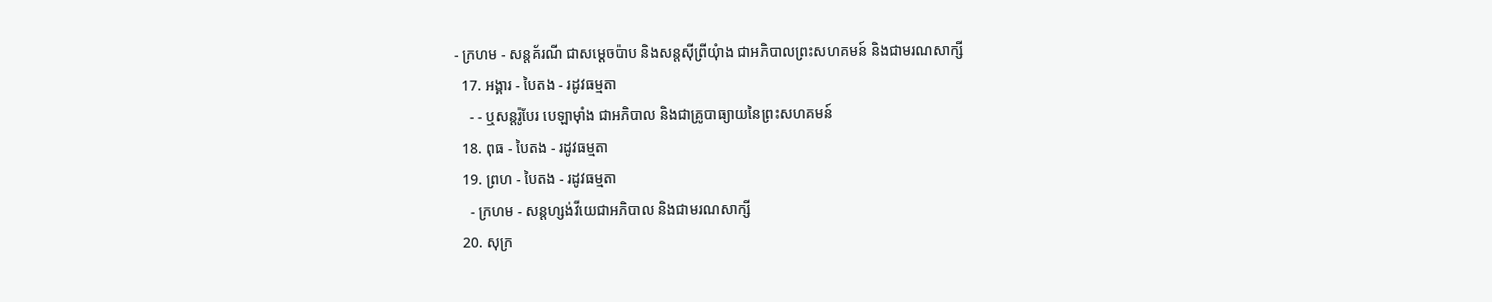- ក្រហម - សន្តគ័រណី ជាសម្ដេចប៉ាប និងសន្តស៊ីព្រីយុំាង ជាអភិបាលព្រះសហគមន៍ និងជាមរណសាក្សី
  17. អង្គារ - បៃតង - រដូវធម្មតា
    - - ឬសន្តរ៉ូបែរ បេឡាម៉ាំង ជាអភិបាល និងជាគ្រូបាធ្យាយនៃព្រះសហគមន៍
  18. ពុធ - បៃតង - រដូវធម្មតា
  19. ព្រហ - បៃតង - រដូវធម្មតា
    - ក្រហម - សន្តហ្សង់វីយេជាអភិបាល និងជាមរណសាក្សី
  20. សុក្រ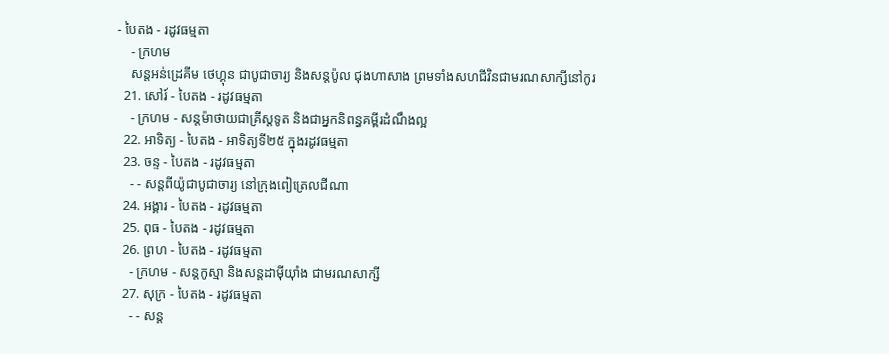- បៃតង - រដូវធម្មតា
    - ក្រហម
    សន្តអន់ដ្រេគីម ថេហ្គុន ជាបូជាចារ្យ និងសន្តប៉ូល ជុងហាសាង ព្រមទាំងសហជីវិនជាមរណសាក្សីនៅកូរ
  21. សៅរ៍ - បៃតង - រដូវធម្មតា
    - ក្រហម - សន្តម៉ាថាយជាគ្រីស្តទូត និងជាអ្នកនិពន្ធគម្ពីរដំណឹងល្អ
  22. អាទិត្យ - បៃតង - អាទិត្យទី២៥ ក្នុងរដូវធម្មតា
  23. ចន្ទ - បៃតង - រដូវធម្មតា
    - - សន្តពីយ៉ូជាបូជាចារ្យ នៅក្រុងពៀត្រេលជីណា
  24. អង្គារ - បៃតង - រដូវធម្មតា
  25. ពុធ - បៃតង - រដូវធម្មតា
  26. ព្រហ - បៃតង - រដូវធម្មតា
    - ក្រហម - សន្តកូស្មា និងសន្តដាម៉ីយុាំង ជាមរណសាក្សី
  27. សុក្រ - បៃតង - រដូវធម្មតា
    - - សន្ត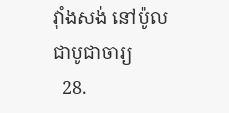វុាំងសង់ នៅប៉ូលជាបូជាចារ្យ
  28.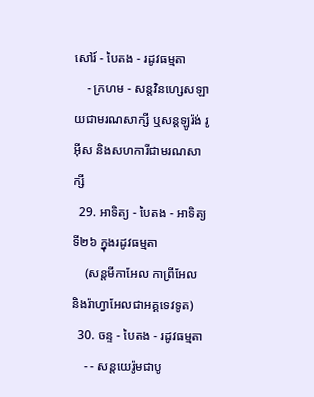សៅរ៍ - បៃតង - រដូវធម្មតា
    - ក្រហម - សន្តវិនហ្សេសឡាយជាមរណសាក្សី ឬសន្តឡូរ៉ង់ រូអ៊ីស និងសហការីជាមរណសាក្សី
  29. អាទិត្យ - បៃតង - អាទិត្យទី២៦ ក្នុងរដូវធម្មតា
    (សន្តមីកាអែល កាព្រីអែល និងរ៉ាហ្វាអែលជាអគ្គទេវទូត)
  30. ចន្ទ - បៃតង - រដូវធម្មតា
    - - សន្ដយេរ៉ូមជាបូ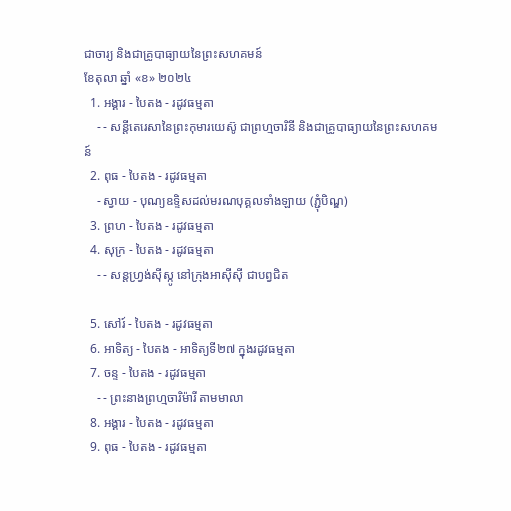ជាចារ្យ និងជាគ្រូបាធ្យាយនៃព្រះសហគមន៍
ខែតុលា ឆ្នាំ «ខ» ២០២៤
  1. អង្គារ - បៃតង - រដូវធម្មតា
    - - សន្តីតេរេសានៃព្រះកុមារយេស៊ូ ជាព្រហ្មចារិនី និងជាគ្រូបាធ្យាយនៃព្រះសហគមន៍
  2. ពុធ - បៃតង - រដូវធម្មតា
    - ស្វាយ - បុណ្យឧទ្ទិសដល់មរណបុគ្គលទាំងឡាយ (ភ្ជុំបិណ្ឌ)
  3. ព្រហ - បៃតង - រដូវធម្មតា
  4. សុក្រ - បៃតង - រដូវធម្មតា
    - - សន្តហ្វ្រង់ស៊ីស្កូ នៅក្រុងអាស៊ីស៊ី ជាបព្វជិត

  5. សៅរ៍ - បៃតង - រដូវធម្មតា
  6. អាទិត្យ - បៃតង - អាទិត្យទី២៧ ក្នុងរដូវធម្មតា
  7. ចន្ទ - បៃតង - រដូវធម្មតា
    - - ព្រះនាងព្រហ្មចារិម៉ារី តាមមាលា
  8. អង្គារ - បៃតង - រដូវធម្មតា
  9. ពុធ - បៃតង - រដូវធម្មតា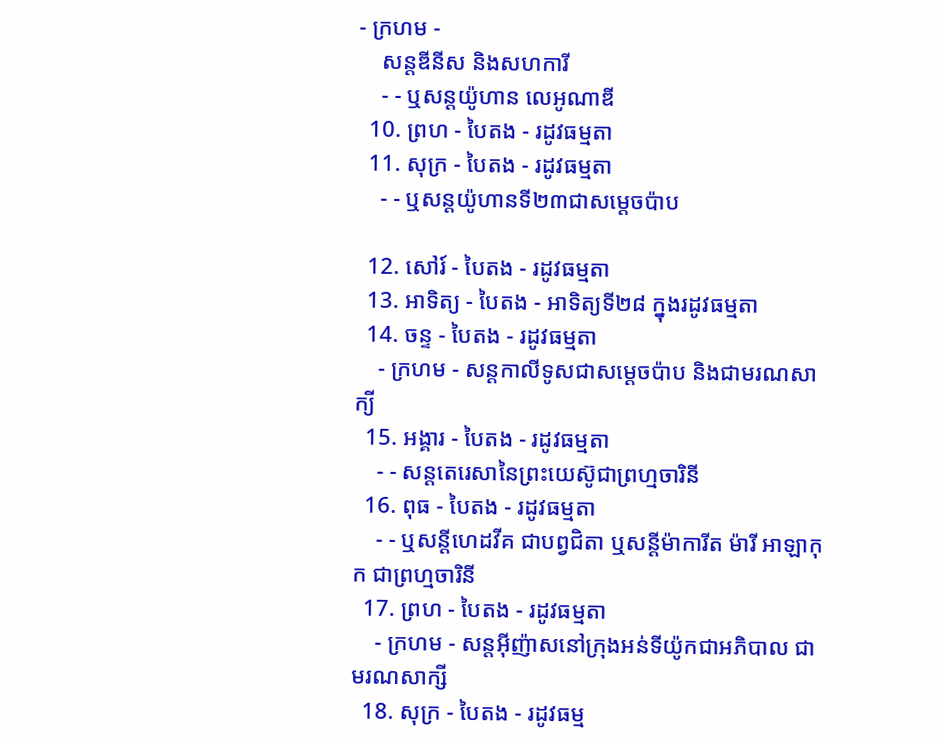- ក្រហម -
    សន្តឌីនីស និងសហការី
    - - ឬសន្តយ៉ូហាន លេអូណាឌី
  10. ព្រហ - បៃតង - រដូវធម្មតា
  11. សុក្រ - បៃតង - រដូវធម្មតា
    - - ឬសន្តយ៉ូហានទី២៣ជាសម្តេចប៉ាប

  12. សៅរ៍ - បៃតង - រដូវធម្មតា
  13. អាទិត្យ - បៃតង - អាទិត្យទី២៨ ក្នុងរដូវធម្មតា
  14. ចន្ទ - បៃតង - រដូវធម្មតា
    - ក្រហម - សន្ដកាលីទូសជាសម្ដេចប៉ាប និងជាមរណសាក្យី
  15. អង្គារ - បៃតង - រដូវធម្មតា
    - - សន្តតេរេសានៃព្រះយេស៊ូជាព្រហ្មចារិនី
  16. ពុធ - បៃតង - រដូវធម្មតា
    - - ឬសន្ដីហេដវីគ ជាបព្វជិតា ឬសន្ដីម៉ាការីត ម៉ារី អាឡាកុក ជាព្រហ្មចារិនី
  17. ព្រហ - បៃតង - រដូវធម្មតា
    - ក្រហម - សន្តអ៊ីញ៉ាសនៅក្រុងអន់ទីយ៉ូកជាអភិបាល ជាមរណសាក្សី
  18. សុក្រ - បៃតង - រដូវធម្ម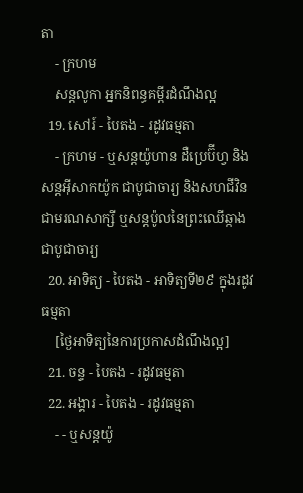តា
    - ក្រហម
    សន្តលូកា អ្នកនិពន្ធគម្ពីរដំណឹងល្អ
  19. សៅរ៍ - បៃតង - រដូវធម្មតា
    - ក្រហម - ឬសន្ដយ៉ូហាន ដឺប្រេប៊ីហ្វ និងសន្ដអ៊ីសាកយ៉ូក ជាបូជាចារ្យ និងសហជីវិន ជាមរណសាក្សី ឬសន្ដប៉ូលនៃព្រះឈើឆ្កាងជាបូជាចារ្យ
  20. អាទិត្យ - បៃតង - អាទិត្យទី២៩ ក្នុងរដូវធម្មតា
    [ថ្ងៃអាទិត្យនៃការប្រកាសដំណឹងល្អ]
  21. ចន្ទ - បៃតង - រដូវធម្មតា
  22. អង្គារ - បៃតង - រដូវធម្មតា
    - - ឬសន្តយ៉ូ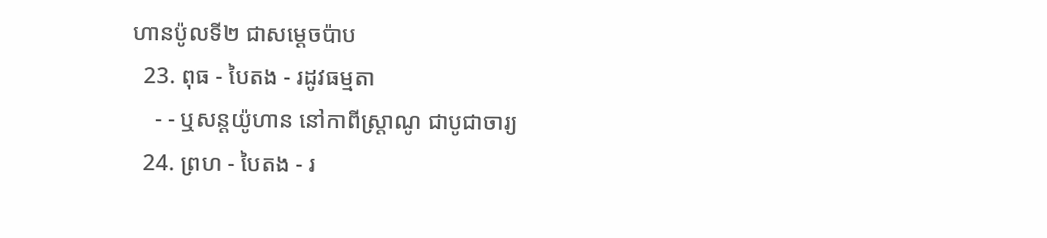ហានប៉ូលទី២ ជាសម្ដេចប៉ាប
  23. ពុធ - បៃតង - រដូវធម្មតា
    - - ឬសន្ដយ៉ូហាន នៅកាពីស្រ្ដាណូ ជាបូជាចារ្យ
  24. ព្រហ - បៃតង - រ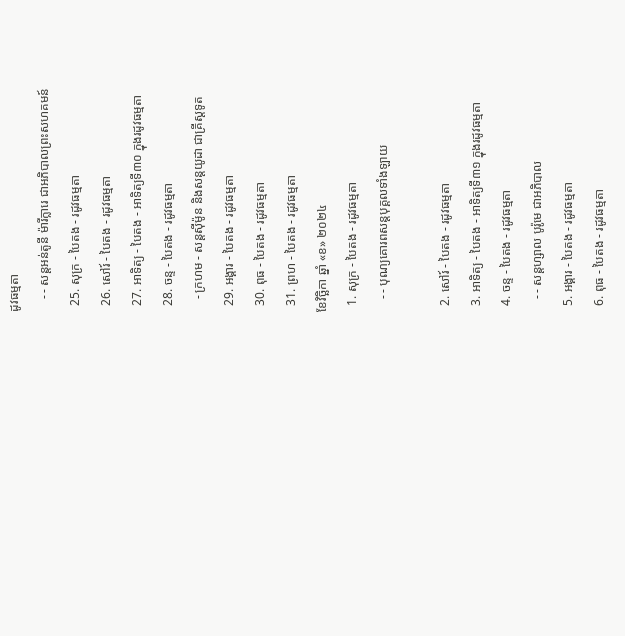ដូវធម្មតា
    - - សន្តអន់តូនី ម៉ារីក្លារេ ជាអភិបាលព្រះសហគមន៍
  25. សុក្រ - បៃតង - រដូវធម្មតា
  26. សៅរ៍ - បៃតង - រដូវធម្មតា
  27. អាទិត្យ - បៃតង - អាទិត្យទី៣០ ក្នុងរដូវធម្មតា
  28. ចន្ទ - បៃតង - រដូវធម្មតា
    - ក្រហម - សន្ដស៊ីម៉ូន និងសន្ដយូដា ជាគ្រីស្ដទូត
  29. អង្គារ - បៃតង - រដូវធម្មតា
  30. ពុធ - បៃតង - រដូវធម្មតា
  31. ព្រហ - បៃតង - រដូវធម្មតា
ខែវិច្ឆិកា ឆ្នាំ «ខ» ២០២៤
  1. សុក្រ - បៃតង - រដូវធម្មតា
    - - បុណ្យគោរពសន្ដបុគ្គលទាំងឡាយ

  2. សៅរ៍ - បៃតង - រដូវធម្មតា
  3. អាទិត្យ - បៃតង - អាទិត្យទី៣១ ក្នុងរដូវធម្មតា
  4. ចន្ទ - បៃតង - រដូវធម្មតា
    - - សន្ដហ្សាល បូរ៉ូមេ ជាអភិបាល
  5. អង្គារ - បៃតង - រដូវធម្មតា
  6. ពុធ - បៃតង - រដូវធម្មតា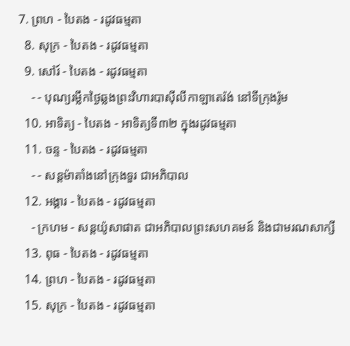7. ព្រហ - បៃតង - រដូវធម្មតា
  8. សុក្រ - បៃតង - រដូវធម្មតា
  9. សៅរ៍ - បៃតង - រដូវធម្មតា
    - - បុណ្យរម្លឹកថ្ងៃឆ្លងព្រះវិហារបាស៊ីលីកាឡាតេរ៉ង់ នៅទីក្រុងរ៉ូម
  10. អាទិត្យ - បៃតង - អាទិត្យទី៣២ ក្នុងរដូវធម្មតា
  11. ចន្ទ - បៃតង - រដូវធម្មតា
    - - សន្ដម៉ាតាំងនៅក្រុងទួរ ជាអភិបាល
  12. អង្គារ - បៃតង - រដូវធម្មតា
    - ក្រហម - សន្ដយ៉ូសាផាត ជាអភិបាលព្រះសហគមន៍ និងជាមរណសាក្សី
  13. ពុធ - បៃតង - រដូវធម្មតា
  14. ព្រហ - បៃតង - រដូវធម្មតា
  15. សុក្រ - បៃតង - រដូវធម្មតា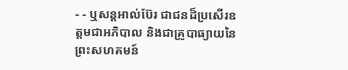- - ឬសន្ដអាល់ប៊ែរ ជាជនដ៏ប្រសើរឧត្ដមជាអភិបាល និងជាគ្រូបាធ្យាយនៃព្រះសហគមន៍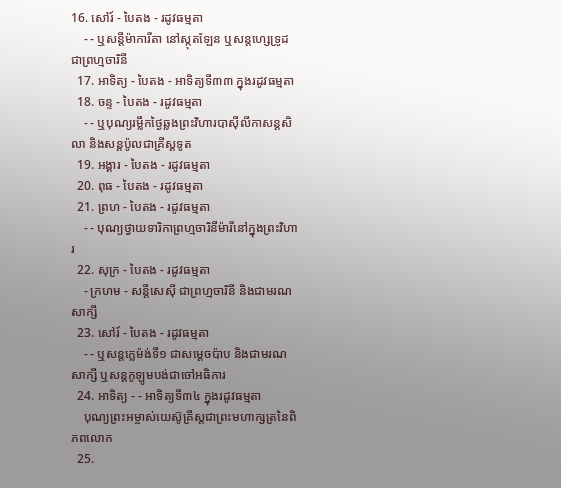16. សៅរ៍ - បៃតង - រដូវធម្មតា
    - - ឬសន្ដីម៉ាការីតា នៅស្កុតឡែន ឬសន្ដហ្សេទ្រូដ ជាព្រហ្មចារិនី
  17. អាទិត្យ - បៃតង - អាទិត្យទី៣៣ ក្នុងរដូវធម្មតា
  18. ចន្ទ - បៃតង - រដូវធម្មតា
    - - ឬបុណ្យរម្លឹកថ្ងៃឆ្លងព្រះវិហារបាស៊ីលីកាសន្ដសិលា និងសន្ដប៉ូលជាគ្រីស្ដទូត
  19. អង្គារ - បៃតង - រដូវធម្មតា
  20. ពុធ - បៃតង - រដូវធម្មតា
  21. ព្រហ - បៃតង - រដូវធម្មតា
    - - បុណ្យថ្វាយទារិកាព្រហ្មចារិនីម៉ារីនៅក្នុងព្រះវិហារ
  22. សុក្រ - បៃតង - រដូវធម្មតា
    - ក្រហម - សន្ដីសេស៊ី ជាព្រហ្មចារិនី និងជាមរណសាក្សី
  23. សៅរ៍ - បៃតង - រដូវធម្មតា
    - - ឬសន្ដក្លេម៉ង់ទី១ ជាសម្ដេចប៉ាប និងជាមរណសាក្សី ឬសន្ដកូឡូមបង់ជាចៅអធិការ
  24. អាទិត្យ - - អាទិត្យទី៣៤ ក្នុងរដូវធម្មតា
    បុណ្យព្រះអម្ចាស់យេស៊ូគ្រីស្ដជាព្រះមហាក្សត្រនៃពិភពលោក
  25.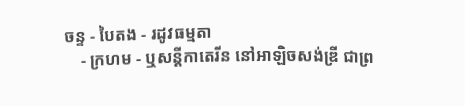ចន្ទ - បៃតង - រដូវធម្មតា
    - ក្រហម - ឬសន្ដីកាតេរីន នៅអាឡិចសង់ឌ្រី ជាព្រ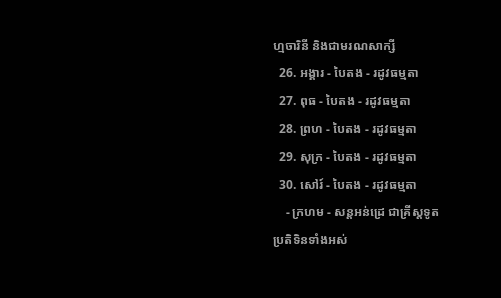ហ្មចារិនី និងជាមរណសាក្សី
  26. អង្គារ - បៃតង - រដូវធម្មតា
  27. ពុធ - បៃតង - រដូវធម្មតា
  28. ព្រហ - បៃតង - រដូវធម្មតា
  29. សុក្រ - បៃតង - រដូវធម្មតា
  30. សៅរ៍ - បៃតង - រដូវធម្មតា
    - ក្រហម - សន្ដអន់ដ្រេ ជាគ្រីស្ដទូត
ប្រតិទិនទាំងអស់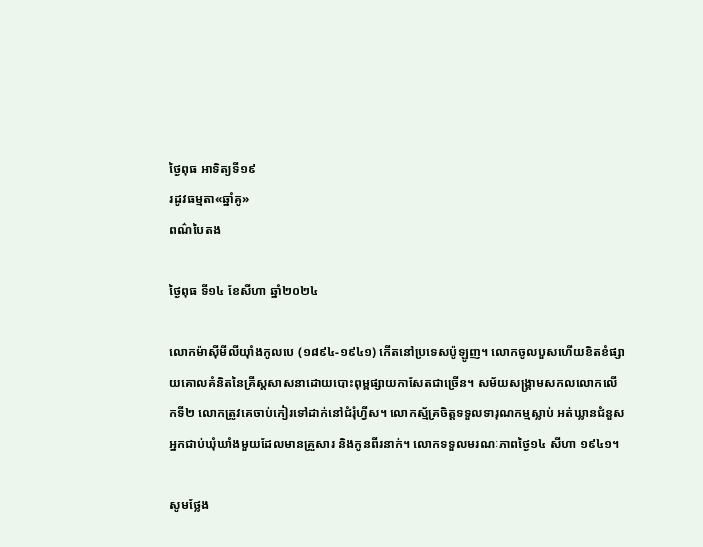ថ្ងៃពុធ អាទិត្យទី១៩
រដូវធម្មតា«ឆ្នាំគូ»
ពណ៌បៃតង

ថ្ងៃពុធ ទី១៤ ខែសីហា ឆ្នាំ២០២៤

លោកម៉ាស៊ីមីលីយ៉ាំងកូលបេ (១៨៩៤-១៩៤១) កើតនៅប្រទេសប៉ូឡូញ។ លោកចូលបួសហើយខិតខំផ្សាយគោលគំនិតនៃគ្រីស្តសាសនាដោយបោះពុម្ពផ្សាយកាសែតជាច្រើន។ សម័យសង្គ្រាមសកលលោកលើកទី២ លោកត្រូវគេចាប់កៀរទៅដាក់នៅជំរុំហ្វីស។ លោកស្ម័គ្រចិត្តទទួលទារុណកម្មស្លាប់ អត់ឃ្លានជំនួសអ្នកជាប់ឃុំឃាំងមួយដែលមានគ្រួសារ និងកូនពីរនាក់។ លោកទទួលមរណៈភាពថ្ងៃ១៤ សីហា ១៩៤១។

សូមថ្លែង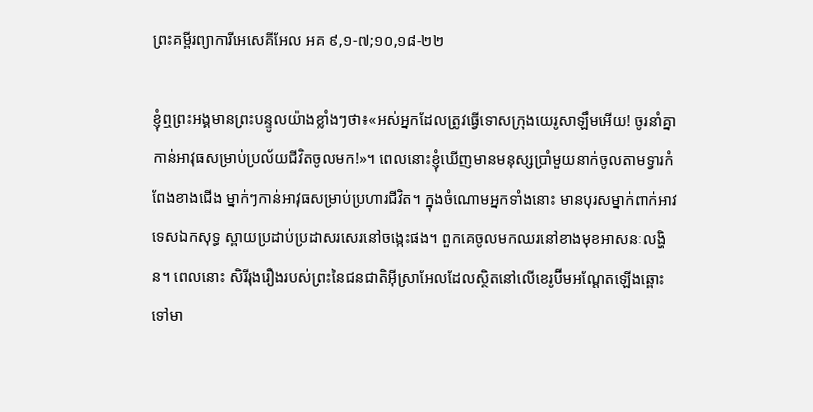ព្រះគម្ពីរព្យាការីអេសេគីអែល អគ ៩,១-៧;១០,១៨-២២

ខ្ញុំឮព្រះអង្គមានព្រះបន្ទូលយ៉ាងខ្លាំងៗថា៖«អស់អ្នកដែលត្រូវធ្វើទោសក្រុងយេរូសាឡឹមអើយ! ចូរនាំគ្នាកាន់អាវុធសម្រាប់ប្រល័យជីវិតចូលមក!»។ ពេលនោះខ្ញុំឃើញមានមនុស្សប្រាំមួយនាក់ចូលតាមទ្វារកំពែងខាងជើង ម្នាក់ៗកាន់អាវុធសម្រាប់ប្រហារជីវិត។ ក្នុងចំណោមអ្នកទាំងនោះ មានបុរសម្នាក់ពាក់អាវទេសឯកសុទ្ធ ស្ពាយប្រដាប់ប្រដាសរសេរនៅចង្កេះផង។ ពួកគេចូលមកឈរនៅខាងមុខអាសនៈលង្ហិន។ ពេលនោះ សិរីរុងរឿងរបស់ព្រះនៃជនជាតិអ៊ីស្រាអែលដែលស្ថិតនៅលើខេរូប៊ីមអណ្តែតឡើងឆ្ពោះទៅមា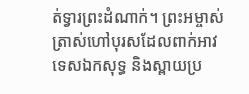ត់ទ្វារព្រះដំណាក់។ ព្រះអម្ចាស់ត្រាស់ហៅបុរសដែលពាក់អាវទេសឯកសុទ្ធ និងស្ពាយប្រ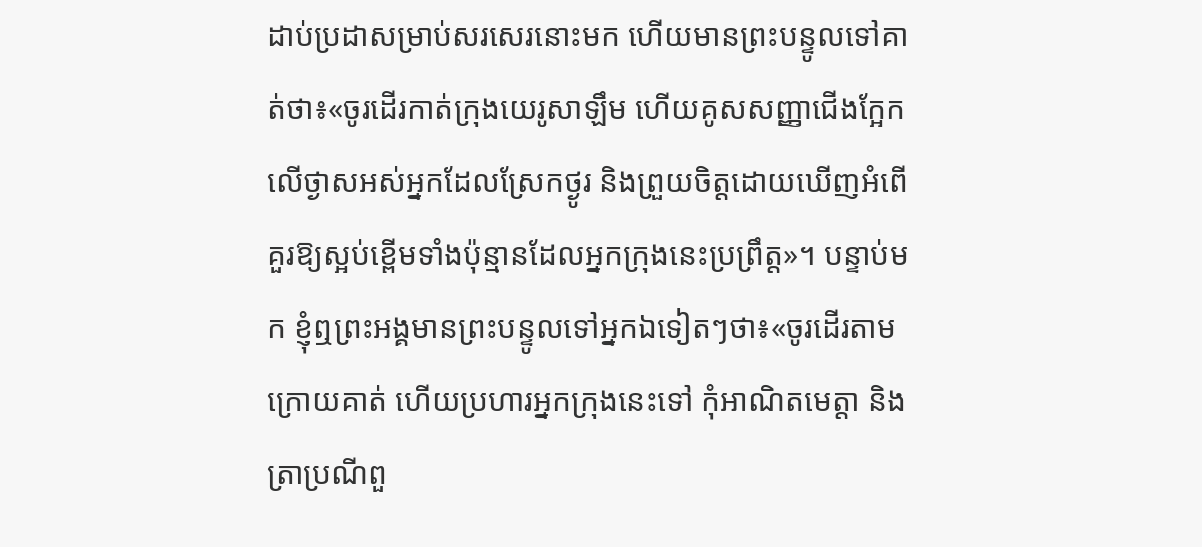ដាប់ប្រដាសម្រាប់សរសេរនោះមក ហើយមានព្រះបន្ទូលទៅគាត់ថា៖«ចូរដើរកាត់ក្រុងយេរូសាឡឹម ហើយគូសសញ្ញាជើងក្អែកលើថ្ងាសអស់អ្នកដែលស្រែកថ្ងូរ និងព្រួយចិត្ដដោយឃើញអំពើគួរឱ្យស្អប់ខ្ពើមទាំងប៉ុន្មានដែលអ្នកក្រុងនេះប្រព្រឹត្ត»។ បន្ទាប់មក ខ្ញុំឮព្រះអង្គមានព្រះបន្ទូលទៅអ្នកឯទៀតៗថា៖«ចូរដើរតាមក្រោយគាត់ ហើយប្រហារអ្នកក្រុងនេះទៅ កុំអាណិតមេត្តា និងត្រាប្រណីពួ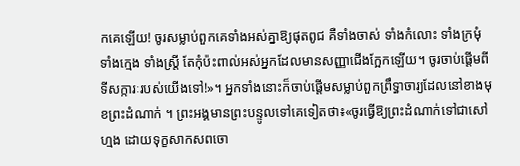កគេឡើយ! ចូរសម្លាប់ពួកគេទាំងអស់គ្នាឱ្យផុតពូជ គឺទាំងចាស់ ទាំងកំលោះ ទាំងក្រមុំ ទាំងក្មេង ទាំងស្រ្តី តែកុំប៉ះពាល់អស់អ្នកដែលមានសញ្ញាជើងក្អែកឡើយ។ ចូរចាប់ផ្តើមពីទីសក្ការៈរបស់យើងទៅ!»។ អ្នកទាំងនោះក៏ចាប់ផ្តើមសម្លាប់ពួកព្រឹទ្ធាចារ្យដែលនៅខាងមុខព្រះដំណាក់ ។ ព្រះអង្គមានព្រះបន្ទូលទៅគេទៀតថា៖«ចូរធ្វើឱ្យព្រះដំណាក់ទៅជាសៅហ្មង ដោយទុក្ខសាកសពចោ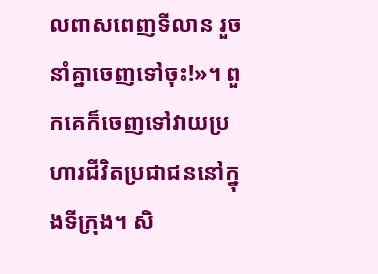លពាសពេញទីលាន រួចនាំគ្នាចេញទៅចុះ!»។ ពួកគេក៏ចេញទៅវាយប្រហារជីវិតប្រជាជននៅក្នុងទីក្រុង។ សិ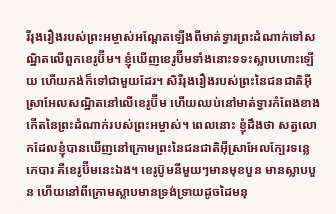រីរុងរឿងរបស់ព្រះអម្ចាស់អណ្តែតឡើងពីមាត់ទ្វារព្រះដំណាក់ទៅសណ្ឋិតលើពួកខេរូប៊ីម។ ខ្ញុំឃើញខេរូប៊ីមទាំងនោះទទះស្លាបហោះឡើយ ហើយកង់ក៏ទៅជាមួយដែរ។ សិរីរុងរឿងរបស់ព្រះនៃជនជាតិអ៊ីស្រាអែលសណ្ឋិតនៅលើខេរូប៊ីម ហើយឈប់នៅមាត់ទ្វារកំពែងខាងកើតនៃព្រះដំណាក់របស់ព្រះអម្ចាស់។ ពេលនោះ ខ្ញុំដឹងថា សត្វលោកដែលខ្ញុំបានឃើញនៅក្រោមព្រះនៃជនជាតិអ៊ីស្រាអែលក្បែរទន្លេកេបារ គឺខេរូប៊ីមនេះឯង។ ខេរូប៊ូមនីមួយៗមានមុខបួន មានស្លាបបួន ហើយនៅពីក្រោមស្លាបមានទ្រង់ទ្រាយដូចដៃមនុ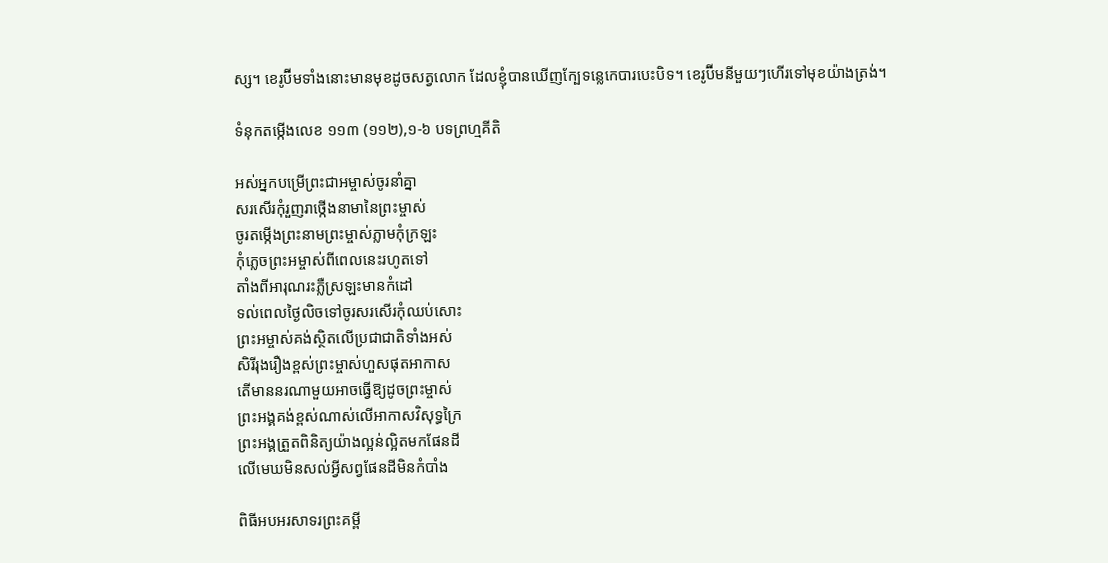ស្ស។ ខេរូប៊ីមទាំងនោះមានមុខដូចសត្វលោក ដែលខ្ញុំបានឃើញក្បែទន្លេកេបារបេះបិទ។ ខេរូប៊ីមនីមួយៗហើរទៅមុខយ៉ាងត្រង់។

ទំនុកតម្កើងលេខ ១១៣ (១១២),១-៦ បទព្រហ្មគីតិ

អស់អ្នកបម្រើព្រះជាអម្ចាស់ចូរនាំគ្នា
សរសើរកុំរួញរាថ្កើងនាមានៃព្រះម្ចាស់
ចូរតម្កើងព្រះនាមព្រះម្ចាស់ភ្លាមកុំក្រឡះ
កុំភ្លេចព្រះអម្ចាស់ពីពេលនេះរហូតទៅ
តាំងពីអារុណរះភ្លឺស្រឡះមានកំដៅ
ទល់ពេលថ្ងៃលិចទៅចូរសរសើរកុំឈប់សោះ
ព្រះអម្ចាស់គង់ស្ថិតលើប្រជាជាតិទាំងអស់
សិរីរុងរឿងខ្ពស់ព្រះម្ចាស់ហួសផុតអាកាស
តើមាននរណាមួយអាចធ្វើឱ្យដូចព្រះម្ចាស់
ព្រះអង្គគង់ខ្ពស់ណាស់លើអាកាសវិសុទ្ធក្រៃ
ព្រះអង្គត្រួតពិនិត្យយ៉ាងល្អន់ល្អិតមកផែនដី
លើមេឃមិនសល់អ្វីសព្វផែនដីមិនកំបាំង

ពិធីអបអរសាទរព្រះគម្ពី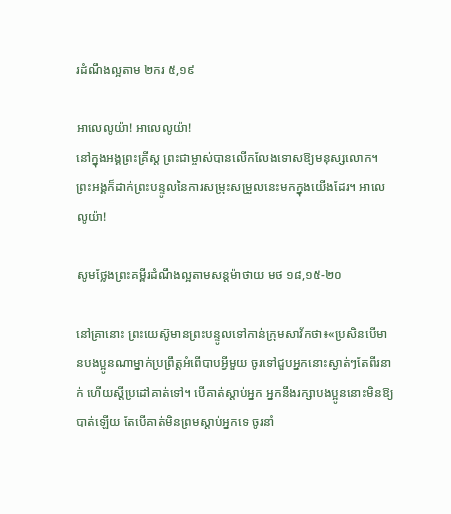រដំណឹងល្អតាម ២ករ ៥,១៩

អាលេលូយ៉ា! អាលេលូយ៉ា!
នៅក្នុងអង្គព្រះគ្រីស្ត ព្រះជាម្ចាស់បានលើកលែងទោសឱ្យមនុស្សលោក។ ព្រះអង្គក៏ដាក់ព្រះបន្ទូលនៃការសម្រុះសម្រួលនេះមកក្នុងយើងដែរ។ អាលេលូយ៉ា!

សូមថ្លែងព្រះគម្ពីរដំណឹងល្អតាមសន្តម៉ាថាយ មថ ១៨,១៥-២០

នៅគ្រានោះ ព្រះយេស៊ូមានព្រះបន្ទូលទៅកាន់ក្រុមសាវ័កថា៖«ប្រសិនបើមានបងប្អូនណាម្នាក់ប្រព្រឹត្តអំពើបាបអ្វីមួយ ចូរទៅជួបអ្នកនោះស្ងាត់ៗតែពីរនាក់ ហើយស្តីប្រដៅគាត់ទៅ។ បើគាត់ស្តាប់អ្នក អ្នកនឹងរក្សាបងប្អូននោះមិនឱ្យបាត់ឡើយ តែបើគាត់មិនព្រមស្តាប់អ្នកទេ ចូរនាំ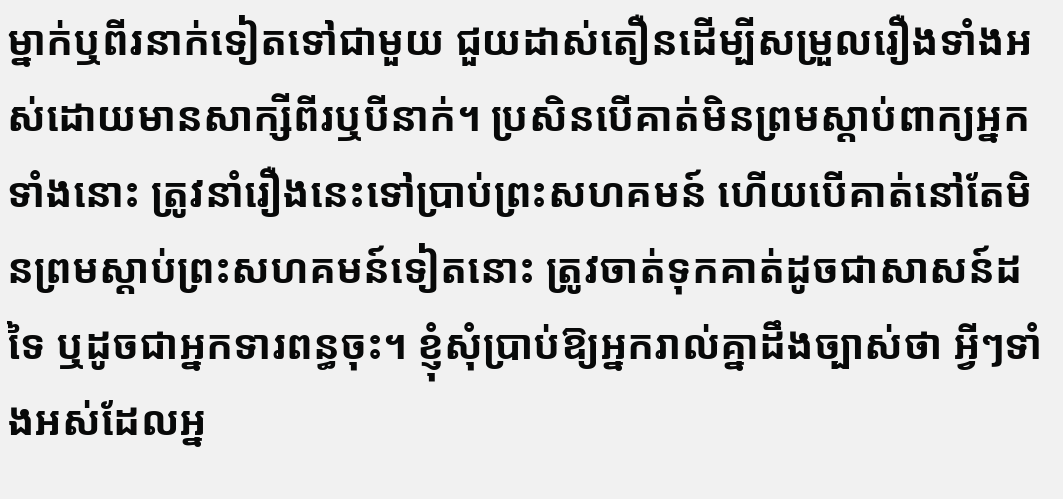ម្នាក់ឬពីរនាក់ទៀតទៅជាមួយ ជួយដាស់តឿនដើម្បីសម្រួលរឿងទាំងអស់ដោយមានសាក្សីពីរឬបីនាក់។ ប្រសិនបើគាត់មិនព្រមស្តាប់ពាក្យអ្នកទាំងនោះ ត្រូវនាំរឿងនេះទៅប្រាប់ព្រះសហគមន៍ ហើយបើគាត់នៅតែមិនព្រមស្តាប់ព្រះសហគមន៍ទៀតនោះ ត្រូវចាត់ទុកគាត់ដូចជាសាសន៍ដទៃ ឬដូចជាអ្នកទារពន្ធចុះ។ ខ្ញុំសុំប្រាប់ឱ្យអ្នករាល់គ្នាដឹងច្បាស់ថា អ្វីៗទាំងអស់ដែលអ្ន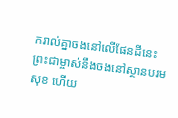ករាល់គ្នាចងនៅលើផែនដីនេះ ព្រះជាម្ចាស់នឹងចងនៅស្ថានបរមសុខ ហើយ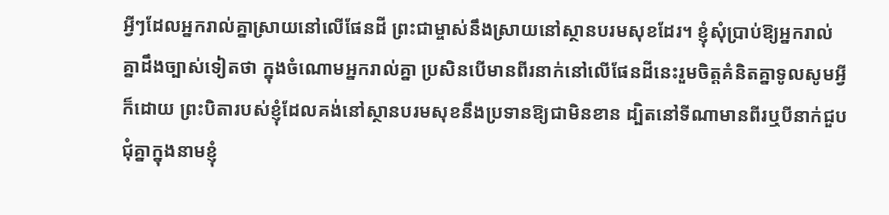អ្វីៗដែលអ្នករាល់គ្នាស្រាយនៅលើផែនដី ព្រះជាម្ចាស់នឹងស្រាយនៅស្ថានបរមសុខដែរ។ ខ្ញុំសុំប្រាប់ឱ្យអ្នករាល់គ្នាដឹងច្បាស់ទៀតថា ក្នុងចំណោមអ្នករាល់គ្នា ប្រសិនបើមានពីរនាក់នៅលើផែនដីនេះរួមចិត្តគំនិតគ្នាទូលសូមអ្វីក៏ដោយ ព្រះបិតារបស់ខ្ញុំដែលគង់នៅស្ថានបរមសុខនឹងប្រទានឱ្យជាមិនខាន ដ្បិតនៅទីណាមានពីរឬបីនាក់ជួបជុំគ្នាក្នុងនាមខ្ញុំ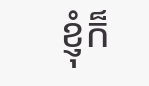ខ្ញុំក៏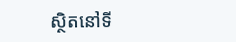ស្ថិតនៅទី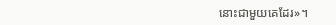នោះជាមួយគេដែរ»។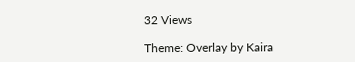32 Views

Theme: Overlay by Kaira